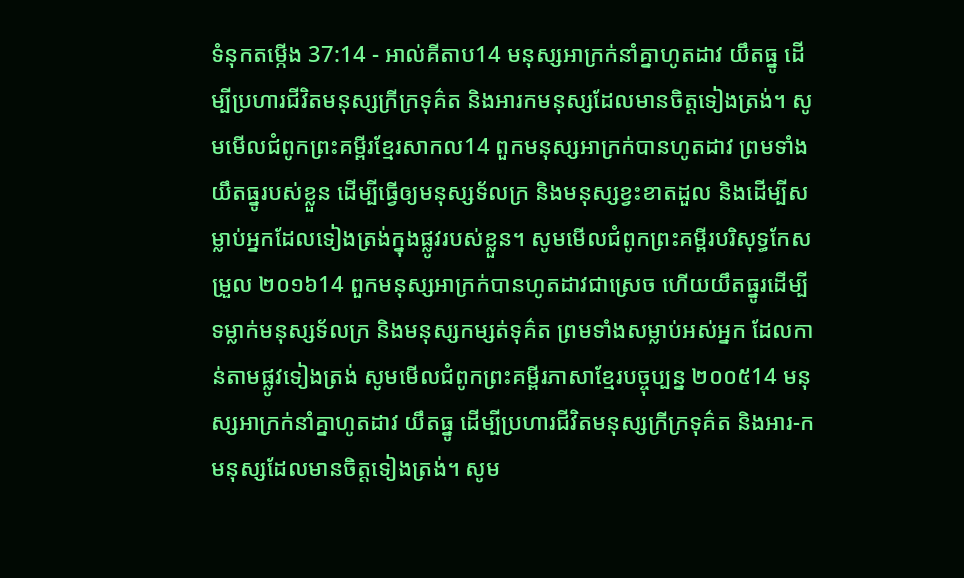ទំនុកតម្កើង 37:14 - អាល់គីតាប14 មនុស្សអាក្រក់នាំគ្នាហូតដាវ យឹតធ្នូ ដើម្បីប្រហារជីវិតមនុស្សក្រីក្រទុគ៌ត និងអារកមនុស្សដែលមានចិត្តទៀងត្រង់។ សូមមើលជំពូកព្រះគម្ពីរខ្មែរសាកល14 ពួកមនុស្សអាក្រក់បានហូតដាវ ព្រមទាំងយឹតធ្នូរបស់ខ្លួន ដើម្បីធ្វើឲ្យមនុស្សទ័លក្រ និងមនុស្សខ្វះខាតដួល និងដើម្បីសម្លាប់អ្នកដែលទៀងត្រង់ក្នុងផ្លូវរបស់ខ្លួន។ សូមមើលជំពូកព្រះគម្ពីរបរិសុទ្ធកែសម្រួល ២០១៦14 ពួកមនុស្សអាក្រក់បានហូតដាវជាស្រេច ហើយយឹតធ្នូរដើម្បីទម្លាក់មនុស្សទ័លក្រ និងមនុស្សកម្សត់ទុគ៌ត ព្រមទាំងសម្លាប់អស់អ្នក ដែលកាន់តាមផ្លូវទៀងត្រង់ សូមមើលជំពូកព្រះគម្ពីរភាសាខ្មែរបច្ចុប្បន្ន ២០០៥14 មនុស្សអាក្រក់នាំគ្នាហូតដាវ យឹតធ្នូ ដើម្បីប្រហារជីវិតមនុស្សក្រីក្រទុគ៌ត និងអារ-កមនុស្សដែលមានចិត្តទៀងត្រង់។ សូម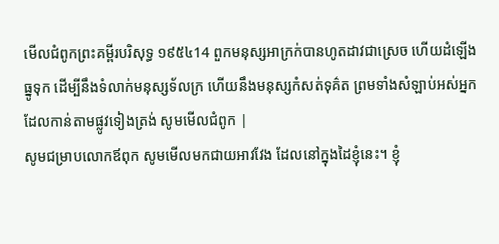មើលជំពូកព្រះគម្ពីរបរិសុទ្ធ ១៩៥៤14 ពួកមនុស្សអាក្រក់បានហូតដាវជាស្រេច ហើយដំឡើងធ្នូទុក ដើម្បីនឹងទំលាក់មនុស្សទ័លក្រ ហើយនឹងមនុស្សកំសត់ទុគ៌ត ព្រមទាំងសំឡាប់អស់អ្នកដែលកាន់តាមផ្លូវទៀងត្រង់ សូមមើលជំពូក |
សូមជម្រាបលោកឪពុក សូមមើលមកជាយអាវវែង ដែលនៅក្នុងដៃខ្ញុំនេះ។ ខ្ញុំ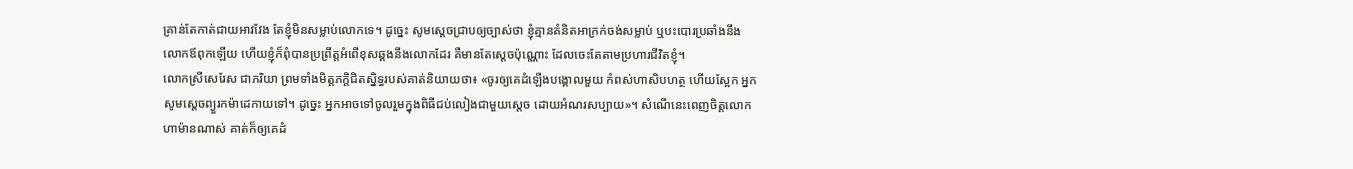គ្រាន់តែកាត់ជាយអាវវែង តែខ្ញុំមិនសម្លាប់លោកទេ។ ដូច្នេះ សូមស្តេចជ្រាបឲ្យច្បាស់ថា ខ្ញុំគ្មានគំនិតអាក្រក់ចង់សម្លាប់ ឬបះបោរប្រឆាំងនឹងលោកឪពុកឡើយ ហើយខ្ញុំក៏ពុំបានប្រព្រឹត្តអំពើខុសឆ្គងនឹងលោកដែរ គឺមានតែស្តេចប៉ុណ្ណោះ ដែលចេះតែតាមប្រហារជីវិតខ្ញុំ។
លោកស្រីសេរែស ជាភរិយា ព្រមទាំងមិត្តភក្ដិជិតស្និទ្ធរបស់គាត់និយាយថា៖ «ចូរឲ្យគេដំឡើងបង្គោលមួយ កំពស់ហាសិបហត្ថ ហើយស្អែក អ្នកសូមស្តេចព្យួរកម៉ាដេកាយទៅ។ ដូច្នេះ អ្នកអាចទៅចូលរួមក្នុងពិធីជប់លៀងជាមួយស្តេច ដោយអំណរសប្បាយ»។ សំណើនេះពេញចិត្តលោកហាម៉ានណាស់ គាត់ក៏ឲ្យគេដំ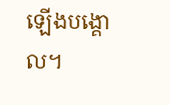ឡើងបង្គោល។